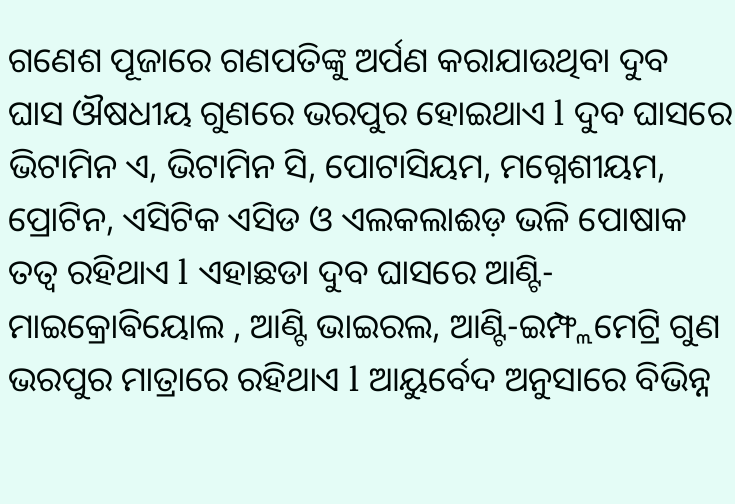ଗଣେଶ ପୂଜାରେ ଗଣପତିଙ୍କୁ ଅର୍ପଣ କରାଯାଉଥିବା ଦୁବ ଘାସ ଔଷଧୀୟ ଗୁଣରେ ଭରପୁର ହୋଇଥାଏ l ଦୁବ ଘାସରେ ଭିଟାମିନ ଏ, ଭିଟାମିନ ସି, ପୋଟାସିୟମ, ମଗ୍ନେଶୀୟମ, ପ୍ରୋଟିନ, ଏସିଟିକ ଏସିଡ ଓ ଏଲକଲାଈଡ଼ ଭଳି ପୋଷାକ ତତ୍ୱ ରହିଥାଏ l ଏହାଛଡା ଦୁବ ଘାସରେ ଆଣ୍ଟି-ମାଇକ୍ରୋଵିୟୋଲ , ଆଣ୍ଟି ଭାଇରଲ, ଆଣ୍ଟି-ଇମ୍ଫ୍ଲମେଟ୍ରି ଗୁଣ ଭରପୁର ମାତ୍ରାରେ ରହିଥାଏ l ଆୟୁର୍ବେଦ ଅନୁସାରେ ବିଭିନ୍ନ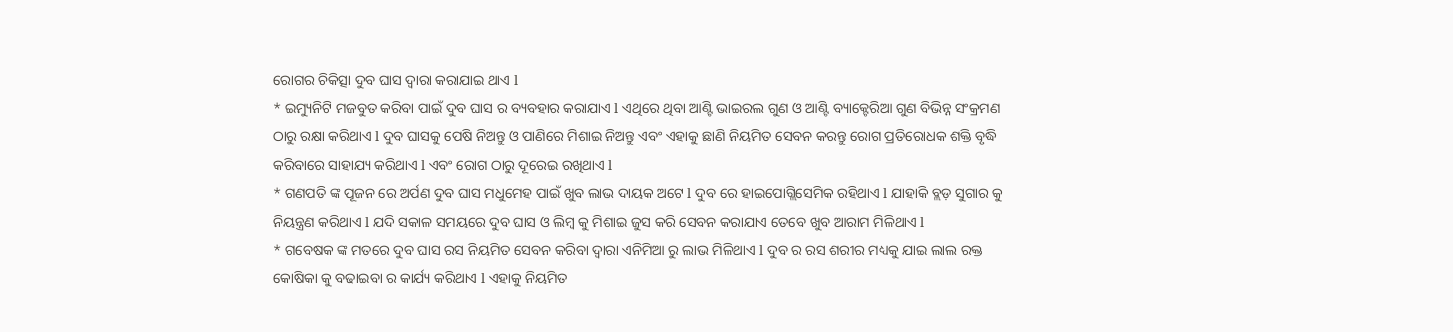ରୋଗର ଚିକିତ୍ସା ଦୁବ ଘାସ ଦ୍ୱାରା କରାଯାଇ ଥାଏ l
* ଇମ୍ୟୁନିଟି ମଜବୁତ କରିବା ପାଇଁ ଦୁବ ଘାସ ର ବ୍ୟବହାର କରାଯାଏ l ଏଥିରେ ଥିବା ଆଣ୍ଟି ଭାଇରଲ ଗୁଣ ଓ ଆଣ୍ଟି ବ୍ୟାକ୍ଟେରିଆ ଗୁଣ ବିଭିନ୍ନ ସଂକ୍ରମଣ ଠାରୁ ରକ୍ଷା କରିଥାଏ l ଦୁବ ଘାସକୁ ପେଷି ନିଅନ୍ତୁ ଓ ପାଣିରେ ମିଶାଇ ନିଅନ୍ତୁ ଏବଂ ଏହାକୁ ଛାଣି ନିୟମିତ ସେବନ କରନ୍ତୁ ରୋଗ ପ୍ରତିରୋଧକ ଶକ୍ତି ବୃଦ୍ଧି କରିବାରେ ସାହାଯ୍ୟ କରିଥାଏ l ଏବଂ ରୋଗ ଠାରୁ ଦୂରେଇ ରଖିଥାଏ l
* ଗଣପତି ଙ୍କ ପୂଜନ ରେ ଅର୍ପଣ ଦୁବ ଘାସ ମଧୁମେହ ପାଇଁ ଖୁବ ଲାଭ ଦାୟକ ଅଟେ l ଦୁବ ରେ ହାଇପୋଗ୍ଲିସେମିକ ରହିଥାଏ l ଯାହାକି ବ୍ଲଡ଼ ସୁଗାର କୁ ନିୟନ୍ତ୍ରଣ କରିଥାଏ l ଯଦି ସକାଳ ସମୟରେ ଦୁବ ଘାସ ଓ ଲିମ୍ବ କୁ ମିଶାଇ ଜୁସ କରି ସେବନ କରାଯାଏ ତେବେ ଖୁବ ଆରାମ ମିଳିଥାଏ l
* ଗବେଷକ ଙ୍କ ମତରେ ଦୁବ ଘାସ ରସ ନିୟମିତ ସେବନ କରିବା ଦ୍ୱାରା ଏନିମିଆ ରୁ ଲାଭ ମିଳିଥାଏ l ଦୁବ ର ରସ ଶରୀର ମଧ୍ୟକୁ ଯାଇ ଲାଲ ରକ୍ତ କୋଷିକା କୁ ବଢାଇବା ର କାର୍ଯ୍ୟ କରିଥାଏ l ଏହାକୁ ନିୟମିତ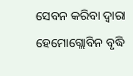ସେବନ କରିବା ଦ୍ୱାରା ହେମୋଗ୍ଲୋବିନ ବୃଦ୍ଧି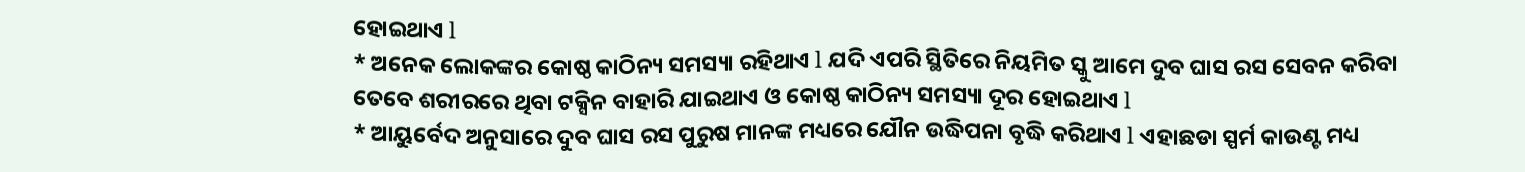ହୋଇଥାଏ l
* ଅନେକ ଲୋକଙ୍କର କୋଷ୍ଠ କାଠିନ୍ୟ ସମସ୍ୟା ରହିଥାଏ l ଯଦି ଏପରି ସ୍ଥିତିରେ ନିୟମିତ ସ୍କୁ ଆମେ ଦୁବ ଘାସ ରସ ସେବନ କରିବା ତେବେ ଶରୀରରେ ଥିବା ଟକ୍ସିନ ବାହାରି ଯାଇଥାଏ ଓ କୋଷ୍ଠ କାଠିନ୍ୟ ସମସ୍ୟା ଦୂର ହୋଇଥାଏ l
* ଆୟୁର୍ବେଦ ଅନୁସାରେ ଦୁବ ଘାସ ରସ ପୁରୁଷ ମାନଙ୍କ ମଧ୍ୟରେ ଯୌନ ଉଦ୍ଧିପନା ବୃଦ୍ଧି କରିଥାଏ l ଏହାଛଡା ସ୍ପର୍ମ କାଉଣ୍ଟ ମଧ୍ୟ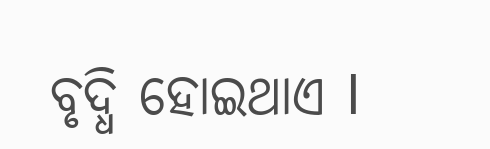ବୃଦ୍ଧି ହୋଇଥାଏ l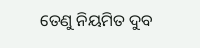ତେଣୁ ନିୟମିତ ଦୁବ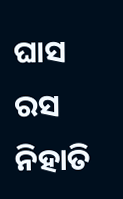ଘାସ ରସ ନିହାତି